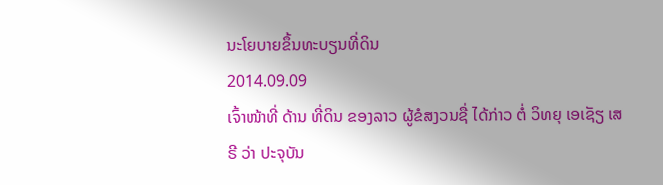ນະໂຍບາຍຂຶ້ນທະບຽນທີ່ດິນ
2014.09.09
ເຈົ້າໜ້າທີ່ ດ້ານ ທີ່ດິນ ຂອງລາວ ຜູ້ຂໍສງວນຊື່ ໄດ້ກ່າວ ຕໍ່ ວິທຍຸ ເອເຊັຽ ເສຣີ ວ່າ ປະຈຸບັນ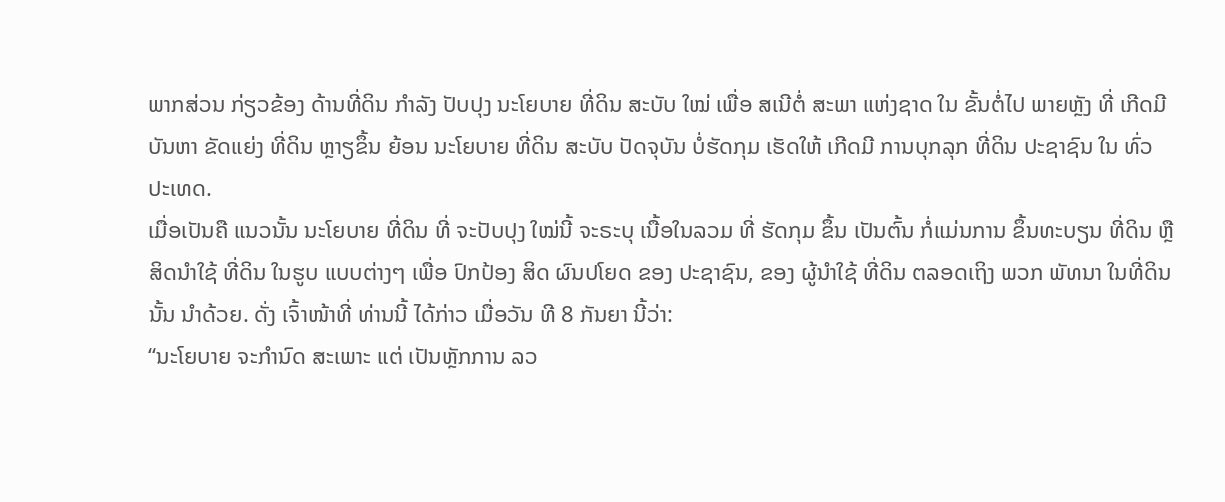ພາກສ່ວນ ກ່ຽວຂ້ອງ ດ້ານທີ່ດິນ ກຳລັງ ປັບປຸງ ນະໂຍບາຍ ທີ່ດິນ ສະບັບ ໃໝ່ ເພື່ອ ສເນີຕໍ່ ສະພາ ແຫ່ງຊາດ ໃນ ຂັ້ນຕໍ່ໄປ ພາຍຫຼັງ ທີ່ ເກີດມີ ບັນຫາ ຂັດແຍ່ງ ທີ່ດິນ ຫຼາຽຂຶ້ນ ຍ້ອນ ນະໂຍບາຍ ທີ່ດິນ ສະບັບ ປັດຈຸບັນ ບໍ່ຮັດກຸມ ເຮັດໃຫ້ ເກີດມີ ການບຸກລຸກ ທີ່ດິນ ປະຊາຊົນ ໃນ ທົ່ວ ປະເທດ.
ເມື່ອເປັນຄື ແນວນັ້ນ ນະໂຍບາຍ ທີ່ດິນ ທີ່ ຈະປັບປຸງ ໃໝ່ນີ້ ຈະຣະບຸ ເນື້ອໃນລວມ ທີ່ ຮັດກຸມ ຂຶ້ນ ເປັນຕົ້ນ ກໍ່ແມ່ນການ ຂຶ້ນທະບຽນ ທີ່ດິນ ຫຼື ສິດນຳໃຊ້ ທີ່ດິນ ໃນຮູບ ແບບຕ່າງໆ ເພື່ອ ປົກປ້ອງ ສິດ ຜົນປໂຍດ ຂອງ ປະຊາຊົນ, ຂອງ ຜູ້ນໍາໃຊ້ ທີ່ດິນ ຕລອດເຖິງ ພວກ ພັທນາ ໃນທີ່ດິນ ນັ້ນ ນໍາດ້ວຍ. ດັ່ງ ເຈົ້າໜ້າທີ່ ທ່ານນີ້ ໄດ້ກ່າວ ເມື່ອວັນ ທີ 8 ກັນຍາ ນີ້ວ່າ:
“ນະໂຍບາຍ ຈະກຳນົດ ສະເພາະ ແຕ່ ເປັນຫຼັກການ ລວ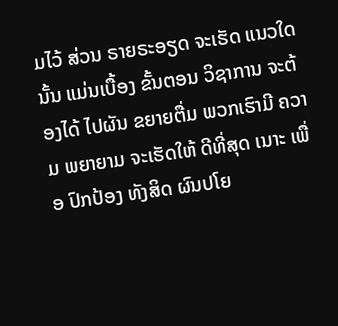ມໄວ້ ສ່ວນ ຣາຍຣະອຽດ ຈະເຮັດ ແນວໃດ ນັ້ນ ແມ່ນເບື້ອງ ຂັ້ນຕອນ ວິຊາການ ຈະຕ້ອງໄດ້ ໄປຜັນ ຂຍາຍຕື່ມ ພວກເຮົາມີ ຄວາມ ພຍາຍາມ ຈະເຮັດໃຫ້ ດີທີ່ສຸດ ເນາະ ເພື່ອ ປົກປ້ອງ ທັງສິດ ຜົນປໂຍ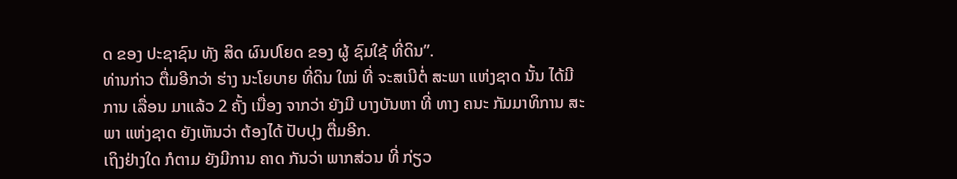ດ ຂອງ ປະຊາຊົນ ທັງ ສິດ ຜົນປໂຍດ ຂອງ ຜູ້ ຊົມໃຊ້ ທີ່ດິນ”.
ທ່ານກ່າວ ຕື່ມອີກວ່າ ຮ່າງ ນະໂຍບາຍ ທີ່ດິນ ໃໝ່ ທີ່ ຈະສເນີຕໍ່ ສະພາ ແຫ່ງຊາດ ນັ້ນ ໄດ້ມີການ ເລື່ອນ ມາແລ້ວ 2 ຄັ້ງ ເນື່ອງ ຈາກວ່າ ຍັງມີ ບາງບັນຫາ ທີ່ ທາງ ຄນະ ກັມມາທິການ ສະພາ ແຫ່ງຊາດ ຍັງເຫັນວ່າ ຕ້ອງໄດ້ ປັບປຸງ ຕື່ມອີກ.
ເຖິງຢ່າງໃດ ກໍຕາມ ຍັງມີການ ຄາດ ກັນວ່າ ພາກສ່ວນ ທີ່ ກ່ຽວ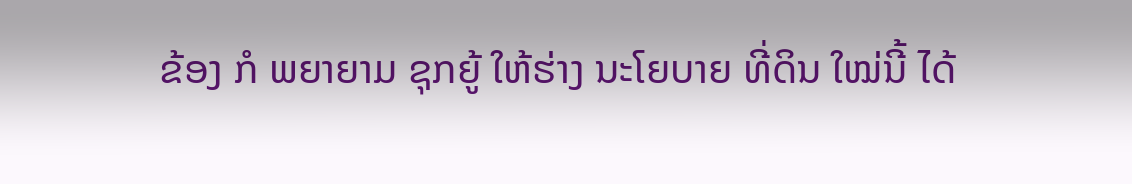ຂ້ອງ ກໍ ພຍາຍາມ ຊຸກຍູ້ ໃຫ້ຮ່າງ ນະໂຍບາຍ ທີ່ດິນ ໃໝ່ນີ້ ໄດ້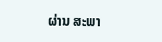ຜ່ານ ສະພາ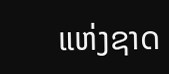ແຫ່ງຊາດ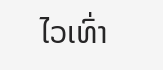ໄວເທົ່າ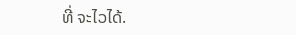ທີ່ ຈະໄວໄດ້.